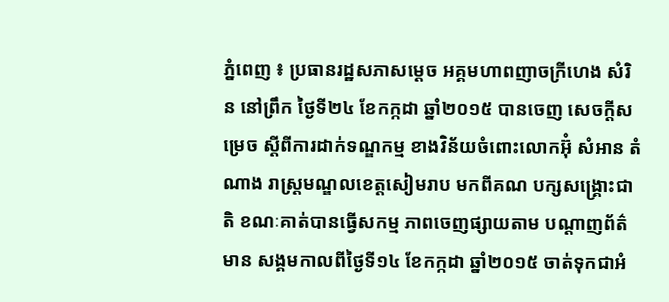ភ្នំពេញ ៖ ប្រធានរដ្ឋសភាសម្ដេច អគ្គមហាពញាចក្រីហេង សំរិន នៅព្រឹក ថ្ងៃទី២៤ ខែកក្កដា ឆ្នាំ២០១៥ បានចេញ សេចក្ដីសម្រេច ស្ដីពីការដាក់ទណ្ឌកម្ម ខាងវិន័យចំពោះលោកអ៊ុំ សំអាន តំណាង រាស្ដ្រមណ្ឌលខេត្ដសៀមរាប មកពីគណ បក្សសង្គ្រោះជាតិ ខណៈគាត់បានធ្វើសកម្ម ភាពចេញផ្សាយតាម បណ្ដាញព័ត៌មាន សង្គមកាលពីថ្ងៃទី១៤ ខែកក្កដា ឆ្នាំ២០១៥ ចាត់ទុកជាអំ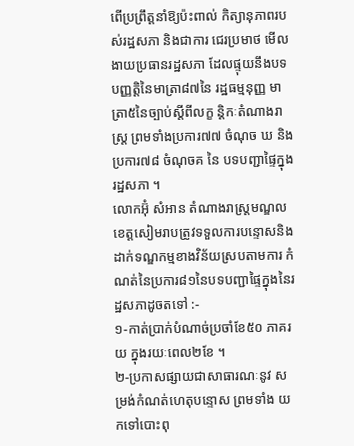ពើប្រព្រឹត្ដនាំឱ្យប៉ះពាល់ កិត្យានុភាពរបស់រដ្ឋសភា និងជាការ ជេរប្រមាថ មើលងាយប្រធានរដ្ឋសភា ដែលផ្ទុយនឹងបទបញ្ញត្ដិនៃមាត្រា៨៧នៃ រដ្ឋធម្មនុញ្ញ មាត្រា៥នៃច្បាប់ស្ដីពីលក្ខ ន្ដិកៈតំណាងរាស្ដ្រ ព្រមទាំងប្រការ៧៧ ចំណុច ឃ និងប្រការ៧៨ ចំណុចគ នៃ បទបញ្ជាផ្ទៃក្នុងរដ្ឋសភា ។
លោកអ៊ុំ សំអាន តំណាងរាស្ដ្រមណ្ឌល ខេត្ដសៀមរាបត្រូវទទួលការបន្ទោសនិង ដាក់ទណ្ឌកម្មខាងវិន័យស្របតាមការ កំណត់នៃប្រការ៨១នៃបទបញ្ជាផ្ទៃក្នុងនៃរដ្ឋសភាដូចតទៅ :-
១-កាត់ប្រាក់បំណាច់ប្រចាំខែ៥០ ភាគរយ ក្នុងរយៈពេល២ខែ ។
២-ប្រកាសផ្សាយជាសាធារណៈនូវ សម្រង់កំណត់ហេតុបន្ទោស ព្រមទាំង យកទៅបោះពុ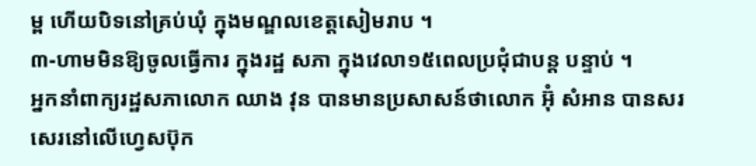ម្ព ហើយបិទនៅគ្រប់ឃុំ ក្នុងមណ្ឌលខេត្ដសៀមរាប ។
៣-ហាមមិនឱ្យចូលធ្វើការ ក្នុងរដ្ឋ សភា ក្នុងវេលា១៥ពេលប្រជុំជាបន្ដ បន្ទាប់ ។
អ្នកនាំពាក្យរដ្ឋសភាលោក ឈាង វុន បានមានប្រសាសន៍ថាលោក អ៊ុំ សំអាន បានសរសេរនៅលើហ្វេសប៊ុក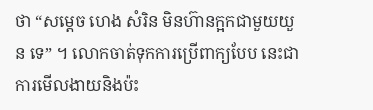ថា “សម្ដេច ហេង សំរិន មិនហ៊ានក្អកជាមួយយួន ទេ” ។ លោកចាត់ទុកការប្រើពាក្យបែប នេះជាការមើលងាយនិងប៉ះ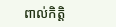ពាល់កិត្ដិ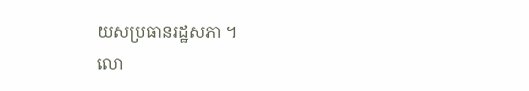យសប្រធានរដ្ឋសភា ។
លោ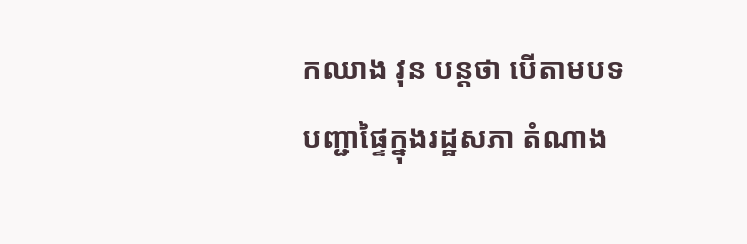កឈាង វុន បន្ដថា បើតាមបទ បញ្ជាផ្ទៃក្នុងរដ្ឋសភា តំណាង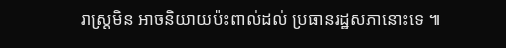រាស្ដ្រមិន អាចនិយាយប៉ះពាល់ដល់ ប្រធានរដ្ឋសភានោះទេ ៕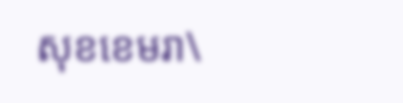សុខខេមរា\